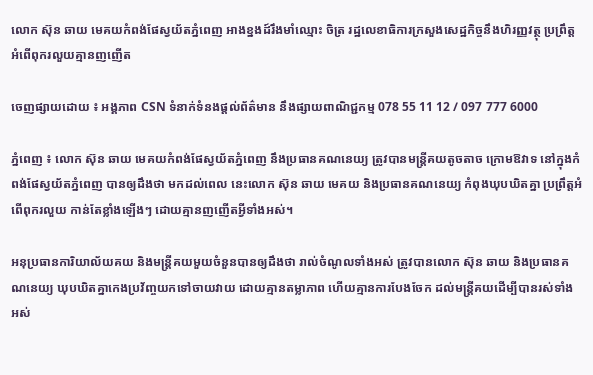លោក ស៊ុន ឆាយ មេគយកំពង់ផែស្វយ័តភ្នំពេញ អាងខ្នងដ៍រឹងមាំឈ្មោះ ចិត្រ រដ្ឋលេខាធិការក្រសួងសេដ្ឋកិច្ចនឹងហិរញ្ញវត្ថុ ប្រព្រឹត្តអំពើពុករលួយគ្មានញញើត

ចេញផ្សាយដោយ ៖ អង្គភាព CSN ទំនាក់ទំនងផ្ដល់ព័ត៌មាន នឹងផ្សាយពាណិជ្ជកម្ម 078 55 11 12 / 097 777 6000

ភ្នំពេញ ៖ លោក ស៊ុន ឆាយ មេគយកំពង់ផែស្វយ័តភ្នំពេញ នឹងប្រធានគណនេយ្យ ត្រូវបានមន្រ្តីគយតូចតាច ក្រោមឱវាទ នៅក្នុងកំពង់ផែស្វយ័តភ្នំពេញ បានឲ្យដឹងថា មកដល់ពេល នេះលោក ស៊ុន ឆាយ មេគយ និងប្រធានគណនេយ្យ កំពុងឃុបឃិតគ្នា ប្រព្រឹត្តអំពើពុករលួយ កាន់តែខ្លាំងឡើងៗ ដោយគ្មានញញើតអ្វីទាំងអស់។

អនុប្រធានការិយាល័យគយ និងមន្ត្រីគយមួយចំនួនបានឲ្យដឹងថា រាល់ចំណូលទាំងអស់ ត្រូវបានលោក ស៊ុន ឆាយ និងប្រធានគណនេយ្យ ឃុបឃិតគ្នាកេងប្រវ័ញ្ចយកទៅចាយវាយ ដោយគ្មានតម្លាភាព ហើយគ្មានការបែងចែក ដល់មន្ត្រីគយដើម្បីបានរស់ទាំង
អស់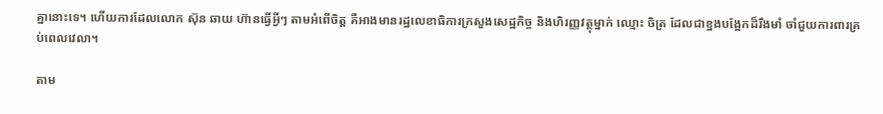គ្នានោះទេ។ ហើយការដែលលោក ស៊ុន ឆាយ ហ៊ានធ្វើអ្វីៗ តាមអំពើចិត្ត គឺអាងមានរដ្ឋលេខាធិការក្រសួងសេដ្ឋកិច្ច និងហិរញ្ញវត្ថុម្នាក់ ឈ្មោះ ចិត្រ ដែលជាខ្នងបង្អែកដ៏រឹងមាំ ចាំជួយការពារគ្រប់ពេលវេលា។

តាម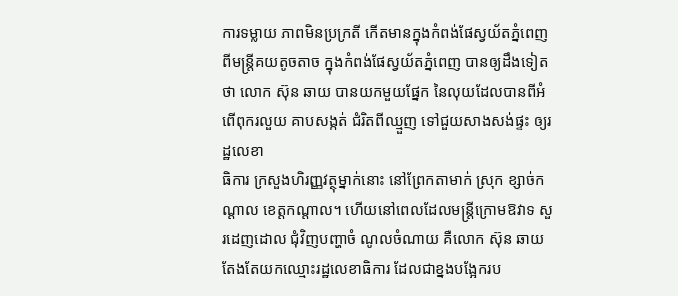ការទម្លាយ ភាពមិនប្រក្រតី កើតមានក្នុងកំពង់ផែស្វយ័តភ្នំពេញ ពីមន្ត្រីគយតូចតាច ក្នុងកំពង់ផែស្វយ័តភ្នំពេញ បានឲ្យដឹងទៀតថា លោក ស៊ុន ឆាយ បានយកមួយផ្នែក នៃលុយដែលបានពីអំពើពុករលួយ គាបសង្កត់ ជំរិតពីឈ្មួញ ទៅជួយសាងសង់ផ្ទះ ឲ្យរដ្ឋលេខា
ធិការ ក្រសួងហិរញ្ញវត្ថុម្នាក់នោះ នៅព្រែកតាមាក់ ស្រុក ខ្សាច់កណ្តាល ខេត្តកណ្តាល។ ហើយនៅពេលដែលមន្ត្រីក្រោមឱវាទ សួរដេញដោល ជុំវិញបញ្ហាចំ ណូលចំណាយ គឺលោក ស៊ុន ឆាយ តែងតែយកឈ្មោះរដ្ឋលេខាធិការ ដែលជាខ្នងបង្អែករប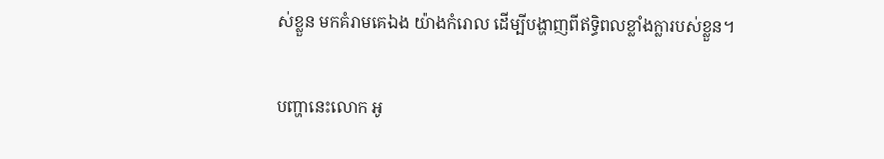ស់ខ្លួន មកគំរាមគេឯង យ៉ាងកំរោល ដើម្បីបង្ហាញពីឥទ្ធិពលខ្លាំងក្លារបស់ខ្លួន។

បញ្ហានេះលោក អូ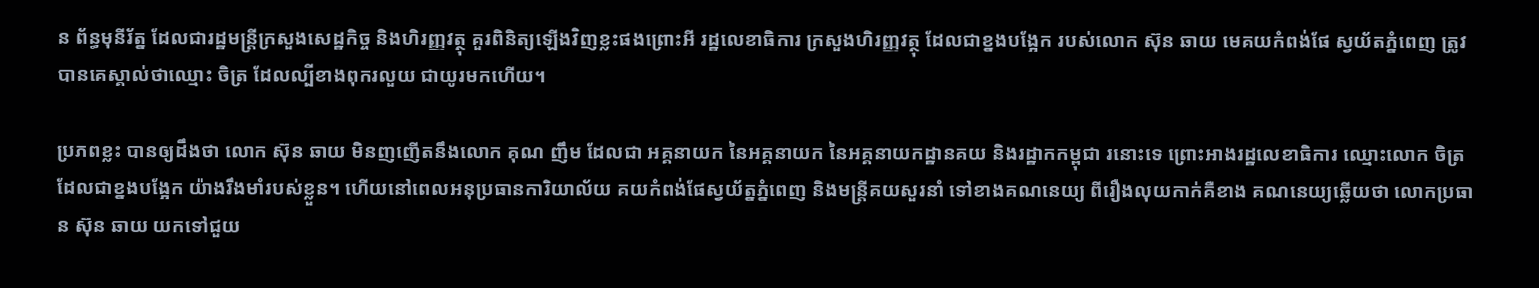ន ព័ន្ធមុនីរ័ត្ន ដែលជារដ្ឋមន្ត្រីក្រសួងសេដ្ឋកិច្ច និងហិរញ្ញវត្ថុ គួរពិនិត្យឡើងវិញខ្លះផងព្រោះអី រដ្ឋលេខាធិការ ក្រសួងហិរញ្ញវត្ថុ ដែលជាខ្នងបង្អែក របស់លោក ស៊ុន ឆាយ មេគយកំពង់ផែ ស្វយ័តភ្នំពេញ ត្រូវបានគេស្គាល់ថាឈ្មោះ ចិត្រ ដែលល្បីខាងពុករលួយ ជាយូរមកហើយ។

ប្រភពខ្លះ បានឲ្យដឹងថា លោក ស៊ុន ឆាយ មិនញញើតនឹងលោក គុណ ញឹម ដែលជា អគ្គនាយក នៃអគ្គនាយក នៃអគ្គនាយកដ្ឋានគយ និងរដ្ឋាកកម្ពុជា រនោះទេ ព្រោះអាងរដ្ឋលេខាធិការ ឈ្មោះលោក ចិត្រ ដែលជាខ្នងបង្អែក យ៉ាងរឹងមាំរបស់ខ្លួន។ ហើយនៅពេលអនុប្រធានការិយាល័យ គយកំពង់ផែស្វយ័ត្នភ្នំពេញ និងមន្ត្រីគយសួរនាំ ទៅខាងគណនេយ្យ ពីរឿងលុយកាក់គឺខាង គណនេយ្យឆ្លើយថា លោកប្រធាន ស៊ុន ឆាយ យកទៅជួយ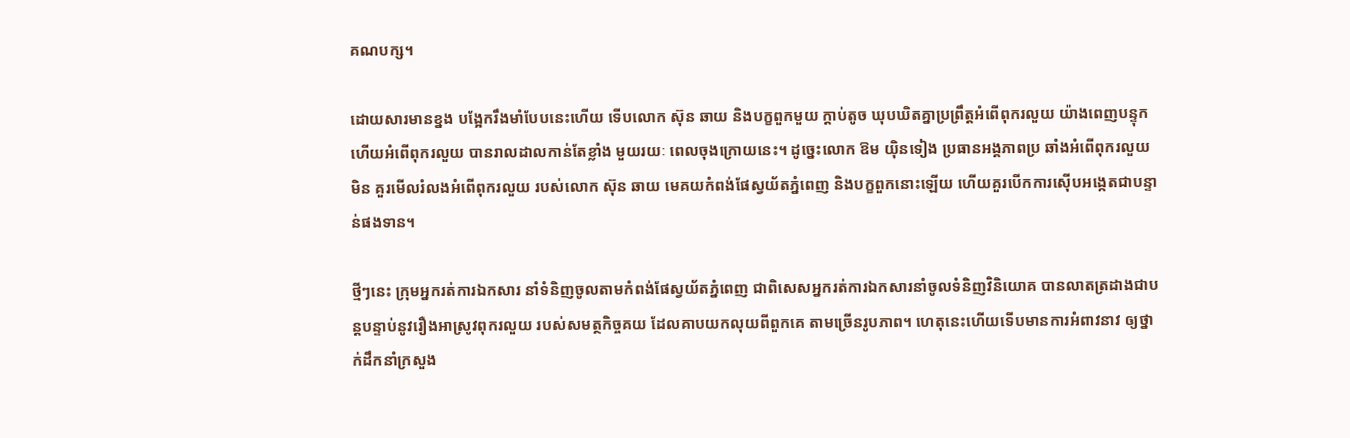គណបក្ស។

ដោយសារមានខ្នង បង្អែករឹងមាំបែបនេះហើយ ទើបលោក ស៊ុន ឆាយ និងបក្ខពួកមួយ ក្តាប់តូច ឃុបឃិតគ្នាប្រព្រឹត្តអំពើពុករលួយ យ៉ាងពេញបន្ទុក ហើយអំពើពុករលួយ បានរាលដាលកាន់តែខ្លាំង មួយរយៈ ពេលចុងក្រោយនេះ។ ដូច្នេះលោក ឱម យ៉ិនទៀង ប្រធានអង្គភាពប្រ ឆាំងអំពើពុករលួយមិន គួរមើលរំលងអំពើពុករលួយ របស់លោក ស៊ុន ឆាយ មេគយកំពង់ផែស្វយ័តភ្នំពេញ និងបក្ខពួកនោះឡើយ ហើយគួរបើកការស៊ើបអង្កេតជាបន្ទាន់ផងទាន។

ថ្មីៗនេះ ក្រុមអ្នករត់ការឯកសារ នាំទំនិញចូលតាមកំពង់ផែស្វយ័តភ្នំពេញ ជាពិសេសអ្នករត់ការឯកសារនាំចូលទំនិញវិនិយោគ បានលាតត្រដាងជាបន្តបន្ទាប់នូវរឿងអាស្រូវពុករលួយ របស់សមត្ថកិច្ចគយ ដែលគាបយកលុយពីពួកគេ តាមច្រើនរូបភាព។ ហេតុនេះហើយទើបមានការអំពាវនាវ ឲ្យថ្នាក់ដឹកនាំក្រសួង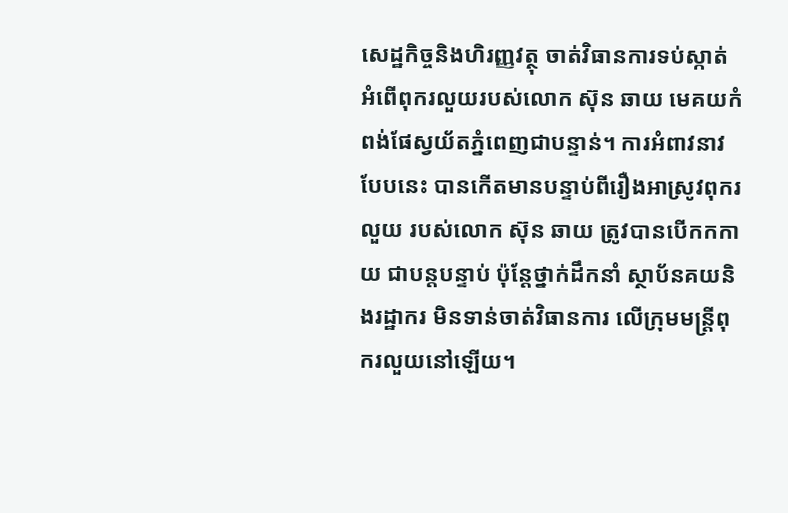សេដ្ឋកិច្ចនិងហិរញ្ញវត្ថុ ចាត់វិធានការទប់ស្កាត់អំពើពុករលួយរបស់លោក ស៊ុន ឆាយ មេគយកំពង់ផែស្វយ័តភ្នំពេញជាបន្ទាន់។ ការអំពាវនាវបែបនេះ បានកើតមានបន្ទាប់ពីរឿងអាស្រូវពុករលួយ របស់លោក ស៊ុន ឆាយ ត្រូវបានបើកកកាយ ជាបន្តបន្ទាប់ ប៉ុន្តែថ្នាក់ដឹកនាំ ស្ថាប័នគយនិងរដ្ឋាករ មិនទាន់ចាត់វិធានការ លើក្រុមមន្ត្រីពុករលួយនៅឡើយ។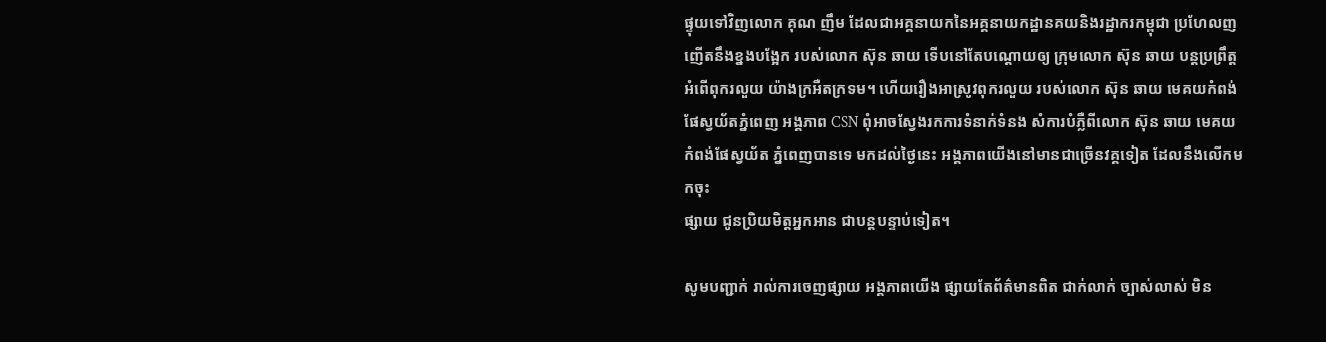ផ្ទុយទៅវិញលោក គុណ ញឹម ដែលជាអគ្គនាយកនៃអគ្គនាយកដ្ឋានគយនិងរដ្ឋាករកម្ពុជា ប្រហែលញញើតនឹងខ្នងបង្អែក របស់លោក ស៊ុន ឆាយ ទើបនៅតែបណ្តោយឲ្យ ក្រុមលោក ស៊ុន ឆាយ បន្តប្រព្រឹត្តអំពើពុករលួយ យ៉ាងក្រអឺតក្រទម។ ហើយរឿងអាស្រូវពុករលួយ របស់លោក ស៊ុន ឆាយ មេគយកំពង់ផែស្វយ័តភ្នំពេញ អង្គភាព CSN ពុំអាចស្វែងរកការទំនាក់ទំនង សំការបំភ្លឺពីលោក ស៊ុន ឆាយ មេគយកំពង់ផែស្វយ័ត ភ្នំពេញបានទេ មកដល់ថ្ងៃនេះ អង្គភាពយើងនៅមានជាច្រើនវគ្គទៀត ដែលនឹងលើកមកចុះ
ផ្សាយ ជូនប្រិយមិត្តអ្នកអាន ជាបន្តបន្ទាប់ទៀត។

សូមបញ្ជាក់ រាល់ការចេញផ្សាយ អង្គភាពយើង ផ្សាយតែព័ត៌មានពិត ជាក់លាក់ ច្បាស់លាស់ មិន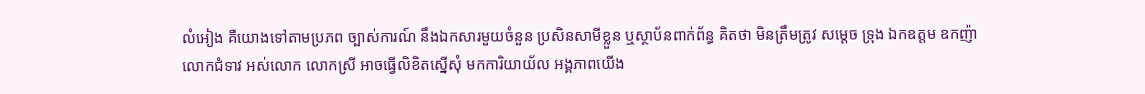លំអៀង គឺយោងទៅតាមប្រភព ច្បាស់ការណ៍ នឹងឯកសារមួយចំនួន ប្រសិនសាមីខ្លួន ឬស្ថាប័នពាក់ព័ន្ធ គិតថា មិនត្រឹមត្រូវ សម្ដេច ទ្រុង ឯកឧត្តម ឧកញ៉ា លោកជំទាវ អស់លោក លោកស្រី អាចធ្វើលិខិតស្នើសុំ មកការិយាយ័ល អង្គភាពយើង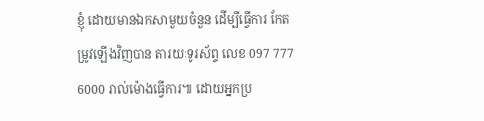ខ្ញុំ ដោយមានឯកសាមួយចំនួន ដើម្បីធ្វើការ កែតម្រូវឡើងវិញបាន តារយៈទូរស័ព្ទ លេខ 097 777 6000 រាល់ម៉ោងធ្វើការ៕ ដោយអ្នកប្រ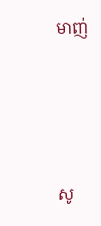មាញ់





សូ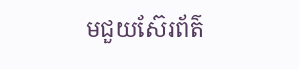មជួយស៊ែរព័ត៌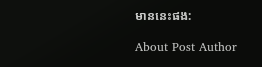មាននេះផង:

About Post Author